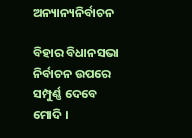ଅନ୍ୟାନ୍ୟନିର୍ବାଚନ

ବିହାର ବିଧାନସଭା ନିର୍ବାଚନ ଉପରେ ସମ୍ପୁର୍ଣ୍ଣ ଦେବେ ମୋଦି ।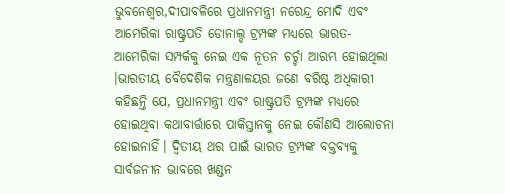ଭୁବନେଶ୍ୱର,ଦୀପାବଳିରେ ପ୍ରଧାନମନ୍ତ୍ରୀ ନରେନ୍ଦ୍ର ମୋଦି ଏବଂ ଆମେରିକା ରାଷ୍ଟ୍ରପତି ଡୋନାଲ୍ଡ ଟ୍ରମ୍ପଙ୍କ ମଧ୍ୟରେ ଭାରତ-ଆମେରିକା ସମ୍ପର୍କକୁ ନେଇ ଏକ ନୂତନ ଚର୍ଚ୍ଚା ଆରମ୍ଭ ହୋଇଥିଲା ।ଭାରତୀୟ ବୈଦେଶିକ ମନ୍ତ୍ରଣାଳୟର ଜଣେ ବରିଷ୍ଠ ଅଧିକାରୀ କହିଛନ୍ତି ଯେ, ପ୍ରଧାନମନ୍ତ୍ରୀ ଏବଂ ରାଷ୍ଟ୍ରପତି ଟ୍ରମ୍ପଙ୍କ ମଧ୍ୟରେ ହୋଇଥିବା କଥାବାର୍ତ୍ତାରେ ପାକିସ୍ତାନକୁ ନେଇ କୌଣସି ଆଲୋଚନା ହୋଇନାହିଁ। ଦ୍ୱିତୀୟ ଥର ପାଇଁ ଭାରତ ଟ୍ରମ୍ପଙ୍କ ବକ୍ତବ୍ୟକୁ ସାର୍ବଜନୀନ ଭାବରେ ଖଣ୍ଡନ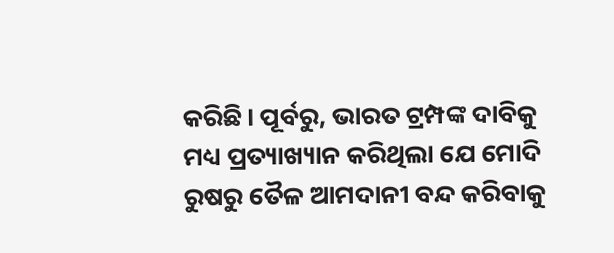କରିଛି। ପୂର୍ବରୁ, ଭାରତ ଟ୍ରମ୍ପଙ୍କ ଦାବିକୁ ମଧ୍ୟ ପ୍ରତ୍ୟାଖ୍ୟାନ କରିଥିଲା ଯେ ମୋଦି ରୁଷରୁ ତୈଳ ଆମଦାନୀ ବନ୍ଦ କରିବାକୁ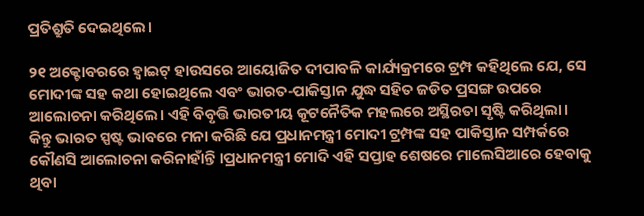ପ୍ରତିଶ୍ରୁତି ଦେଇଥିଲେ।

୨୧ ଅକ୍ଟୋବରରେ ହ୍ୱାଇଟ୍ ହାଉସରେ ଆୟୋଜିତ ଦୀପାବଳି କାର୍ଯ୍ୟକ୍ରମରେ ଟ୍ରମ୍ପ କହିଥିଲେ ଯେ, ସେ ମୋଦୀଙ୍କ ସହ କଥା ହୋଇଥିଲେ ଏବଂ ଭାରତ-ପାକିସ୍ତାନ ଯୁଦ୍ଧ ସହିତ ଜଡିତ ପ୍ରସଙ୍ଗ ଉପରେ ଆଲୋଚନା କରିଥିଲେ। ଏହି ବିବୃତ୍ତି ଭାରତୀୟ କୂଟନୈତିକ ମହଲରେ ଅସ୍ଥିରତା ସୃଷ୍ଟି କରିଥିଲା। କିନ୍ତୁ ଭାରତ ସ୍ପଷ୍ଟ ଭାବରେ ମନା କରିଛି ଯେ ପ୍ରଧାନମନ୍ତ୍ରୀ ମୋଦୀ ଟ୍ରମ୍ପଙ୍କ ସହ ପାକିସ୍ତାନ ସମ୍ପର୍କରେ କୌଣସି ଆଲୋଚନା କରିନାହାଁନ୍ତି ।ପ୍ରଧାନମନ୍ତ୍ରୀ ମୋଦି ଏହି ସପ୍ତାହ ଶେଷରେ ମାଲେସିଆରେ ହେବାକୁ ଥିବା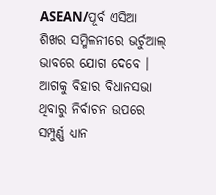ASEAN/ପୂର୍ବ ଏସିଆ ଶିଖର ସମ୍ମିଳନୀରେ ଭର୍ଚୁଆଲ୍ ଭାବରେ ଯୋଗ ଦେବେ । ଆଗକୁ ବିହାର ବିଧାନସଭା ଥିବାରୁ ନିର୍ବାଚନ ଉପରେ ସମ୍ପୁର୍ଣ୍ଣ ଧ୍ୟାନ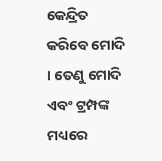କେନ୍ଦ୍ରିତ କରିବେ ମୋଦି । ତେଣୁ ମୋଦି ଏବଂ ଟ୍ରମ୍ପଙ୍କ ମଧ୍ୟରେ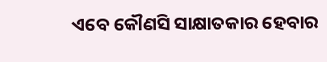ଏବେ କୌଣସି ସାକ୍ଷାତକାର ହେବାର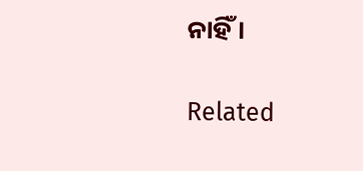ନାହିଁ ।

Related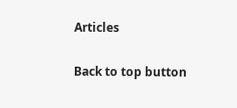Articles

Back to top button